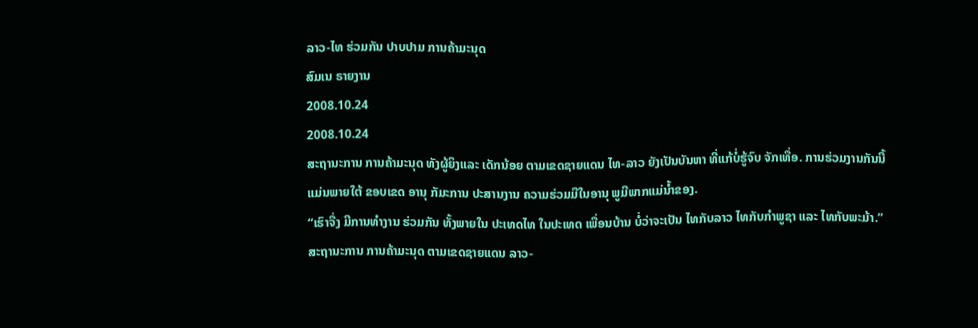ລາວ-ໄທ ຮ່ວມກັນ ປາບປາມ ການຄ້າມະນຸດ
ສົມເນ ຣາຍງານ
2008.10.24
2008.10.24
ສະຖານະການ ການຄ້າມະນຸດ ທັງຜູ້ຍິງແລະ ເດັກນ້ອຍ ຕາມເຂດຊາຍແດນ ໄທ-ລາວ ຍັງເປັນບັນຫາ ທີ່ແກ້ບໍ່ຮູ້ຈົບ ຈັກເທື່ອ. ການຮ່ວມງານກັນນີ້ ແມ່ນພາຍໃຕ້ ຂອບເຂດ ອານຸ ກັມະການ ປະສານງານ ຄວາມຮ່ວມມືໃນອານຸ ພູມີພາກແມ່ນໍ້າຂອງ.
“ເຮົາຈື່ງ ມີການທໍາງານ ຮ່ວມກັນ ທັ້ງພາຍໃນ ປະເທດໄທ ໃນປະເທດ ເພື່ອນບ້ານ ບໍ່ວ່າຈະເປັນ ໄທກັບລາວ ໄທກັບກໍາພູຊາ ແລະ ໄທກັບພະມ້າ.”
ສະຖານະການ ການຄ້າມະນຸດ ຕາມເຂດຊາຍແດນ ລາວ-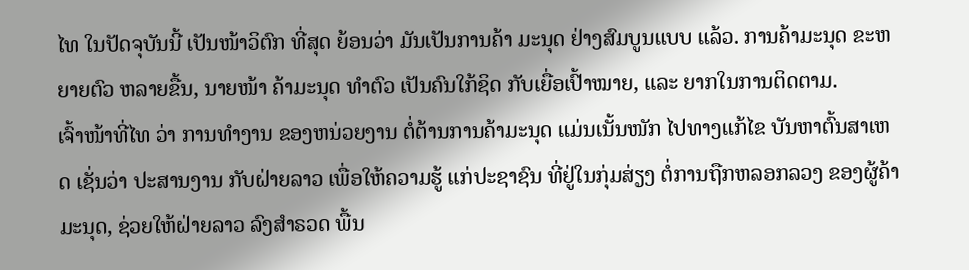ໄທ ໃນປັດຈຸບັນນີ້ ເປັນໜ້າວິຕົກ ທີ່ສຸດ ຍ້ອນວ່າ ມັນເປັນການຄ້າ ມະນຸດ ຢ່າງສົມບູນແບບ ແລ້ວ. ການຄ້າມະນຸດ ຂະຫຍາຍຕົວ ຫລາຍຂື້ນ, ນາຍໜ້າ ຄ້າມະນຸດ ທໍາຕົວ ເປັນຄົນໃກ້ຊິດ ກັບເຍື່ອເປົ້າໝາຍ, ແລະ ຍາກໃນການຕິດຕາມ.
ເຈົ້າໜ້າທີ່ໄທ ວ່າ ການທໍາງານ ຂອງຫນ່ວຍງານ ຕໍ່ຕ້ານການຄ້າມະນຸດ ແມ່ນເນັ້ນໜັກ ໄປທາງແກ້ໄຂ ບັນຫາຕົ້ນສາເຫດ ເຊັ່ນວ່າ ປະສານງານ ກັບຝ່າຍລາວ ເພື່ອໃຫ້ຄວາມຮູ້ ແກ່ປະຊາຊົນ ທີ່ຢູ່ໃນກຸ່ມສ່ຽງ ຕໍ່ການຖືກຫລອກລວງ ຂອງຜູ້ຄ້າມະນຸດ, ຊ່ວຍໃຫ້ຝ່າຍລາວ ລົງສໍາຣວດ ພື້ນ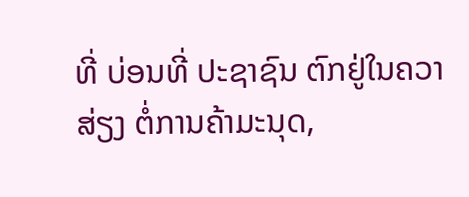ທີ່ ບ່ອນທີ່ ປະຊາຊົນ ຕົກຢູ່ໃນຄວາສ່ຽງ ຕໍ່ການຄ້າມະນຸດ,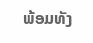ພ້ອມທັງ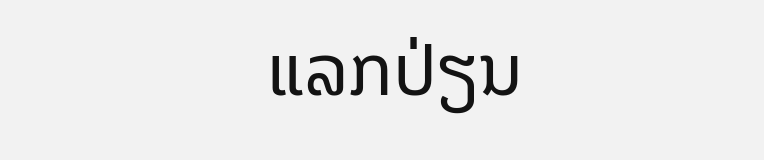ແລກປ່ຽນ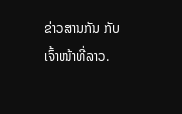ຂ່າວສານກັນ ກັບເຈົ້າໜ້າທີ່ລາວ.